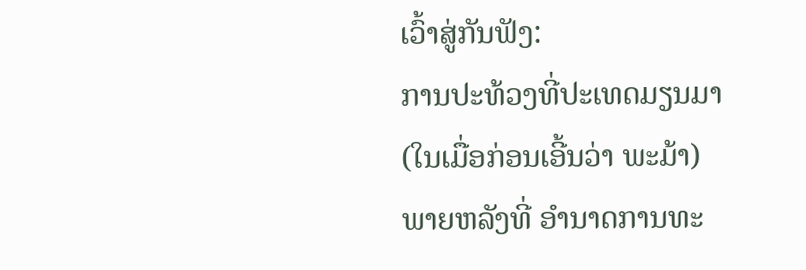ເວົ້າສູ່ກັນຟັງ:
ການປະທ້ວງທີ່ປະເທດມຽນມາ (ໃນເມື່ອກ່ອນເອີ້ນວ່າ ພະມ້າ)
ພາຍຫລັງທີ່ ອໍານາດການທະ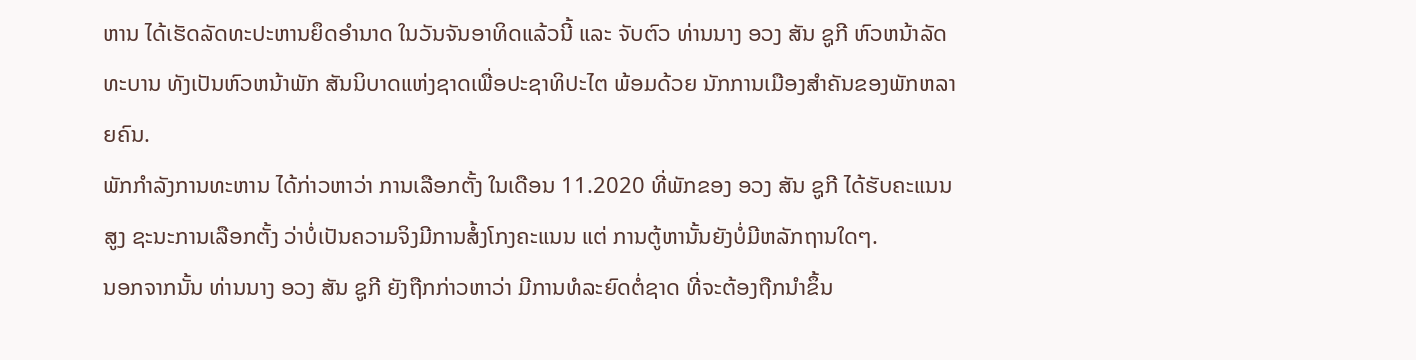ຫານ ໄດ້ເຮັດລັດທະປະຫານຍຶດອໍານາດ ໃນວັນຈັນອາທິດແລ້ວນີ້ ແລະ ຈັບຕົວ ທ່ານນາງ ອວງ ສັນ ຊູກີ ຫົວຫນ້າລັດທະບານ ທັງເປັນຫົວຫນ້າພັກ ສັນນິບາດແຫ່ງຊາດເພື່ອປະຊາທິປະໄຕ ພ້ອມດ້ວຍ ນັກການເມືອງສໍາຄັນຂອງພັກຫລາຍຄົນ.
ພັກກໍາລັງການທະຫານ ໄດ້ກ່າວຫາວ່າ ການເລືອກຕັ້ງ ໃນເດືອນ 11.2020 ທີ່ພັກຂອງ ອວງ ສັນ ຊູກີ ໄດ້ຮັບຄະແນນສູງ ຊະນະການເລືອກຕັ້ງ ວ່າບໍ່ເປັນຄວາມຈິງມີການສໍ້ງໂກງຄະແນນ ແຕ່ ການຕູ້ຫານັ້ນຍັງບໍ່ມີຫລັກຖານໃດໆ.
ນອກຈາກນັ້ນ ທ່ານນາງ ອວງ ສັນ ຊູກີ ຍັງຖືກກ່າວຫາວ່າ ມີການທໍລະຍົດຕໍ່ຊາດ ທີ່ຈະຕ້ອງຖືກນໍາຂຶ້ນ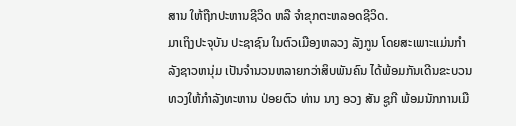ສານ ໃຫ້ຖືກປະຫານຊີວິດ ຫລື ຈໍາຂຸກຕະຫລອດຊີວິດ.
ມາເຖິງປະຈຸບັນ ປະຊາຊົນ ໃນຕົວເມືອງຫລວງ ລັງກູນ ໂດຍສະເພາະແມ່ນກໍາລັງຊາວຫນຸ່ມ ເປັນຈໍານວນຫລາຍກວ່າສິບພັນຄົນ ໄດ້ພ້ອມກັນເດີນຂະບວນ ທວງໃຫ້ກໍາລັງທະຫານ ປ່ອຍຕົວ ທ່ານ ນາງ ອວງ ສັນ ຊູກີ ພ້ອມນັກການເມື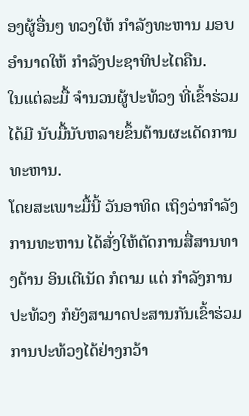ອງຜູ້ອື່ນໆ ທວງໃຫ້ ກໍາລັງທະຫານ ມອບອໍານາດໃຫ້ ກໍາລັງປະຊາທິປະໄຕຄືນ.
ໃນແຕ່ລະມື້ ຈໍານວນຜູ້ປະທ້ວງ ທີ່ເຂົ້າຮ່ວມໄດ້ມີ ນັບມື້ນັບຫລາຍຂຶ້ນຕ້ານຜະເດັດການທະຫານ.
ໂດຍສະເພາະມື້ນີ້ ວັນອາທິດ ເຖິງວ່າກໍາລັງການທະຫານ ໄດ້ສັ່ງໃຫ້ຕັດການສື່ສານທາງດ້ານ ອິນເຕີເນັດ ກໍຕາມ ແຕ່ ກໍາລັງການປະທ້ວງ ກໍຍັງສາມາດປະສານກັນເຂົ້າຮ່ວມການປະທ້ວງໄດ້ຢ່າງກວ້າ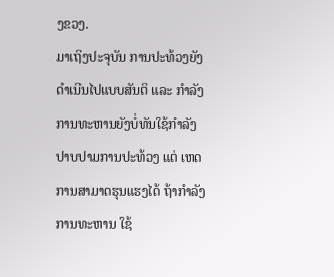ງຂວງ.
ມາເຖິງປະຈຸບັນ ການປະທ້ວງຍັງດໍາເນີນໄປແບບສັນຕິ ແລະ ກໍາລັງການທະຫານຍັງບໍ່ທັນໃຊ້ກໍາລັງປາບປາມການປະທ້ວງ ແຕ່ ເຫດການສາມາດຮຸນແຮງໄດ້ ຖ້າກໍາລັງການທະຫານ ໃຊ້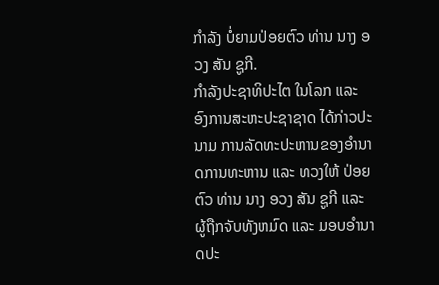ກໍາລັງ ບໍ່ຍາມປ່ອຍຕົວ ທ່ານ ນາງ ອວງ ສັນ ຊູກີ.
ກໍາລັງປະຊາທິປະໄຕ ໃນໂລກ ແລະ ອົງການສະຫະປະຊາຊາດ ໄດ້ກ່າວປະນາມ ການລັດທະປະຫານຂອງອໍານາດການທະຫານ ແລະ ທວງໃຫ້ ປ່ອຍຕົວ ທ່ານ ນາງ ອວງ ສັນ ຊູກີ ແລະ ຜູ້ຖືກຈັບທັງຫມົດ ແລະ ມອບອໍານາດປະ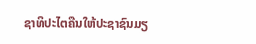ຊາທິປະໄຕຄືນໃຫ້ປະຊາຊົນມຽ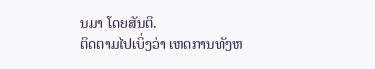ນມາ ໂດຍສັນຕິ.
ຕິດຕາມໄປເບິ່ງວ່າ ເຫດການທັງຫ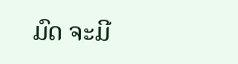ມົດ ຈະມີ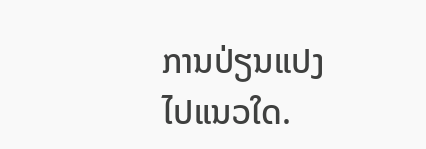ການປ່ຽນແປງໄປແນວໃດ.